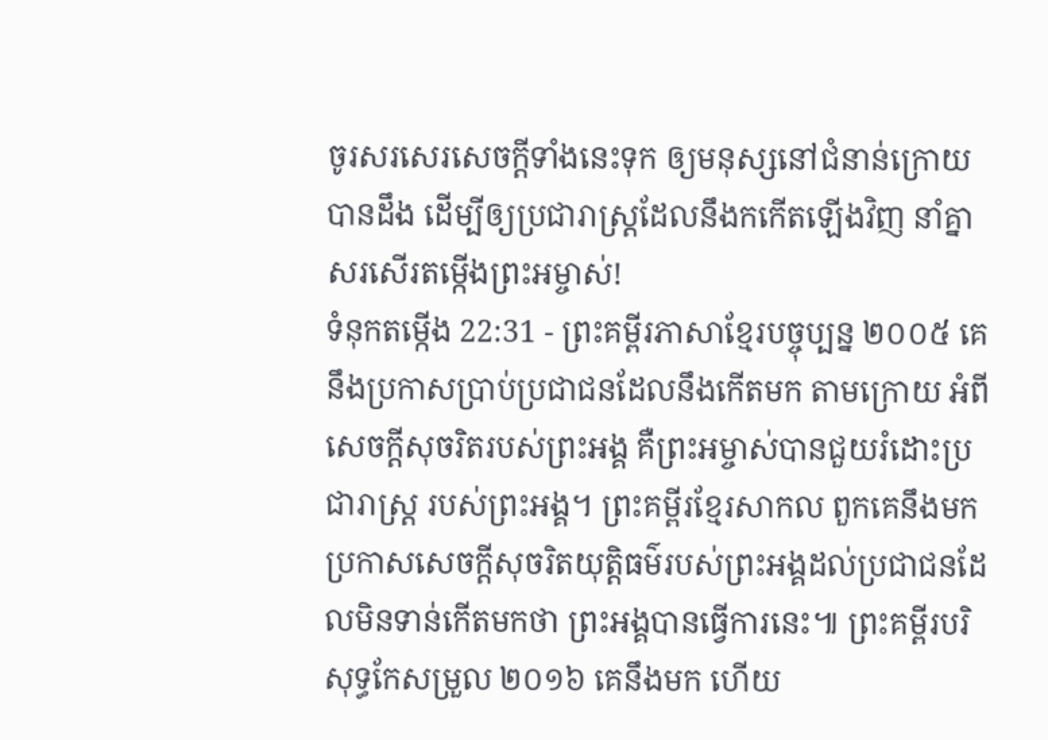ចូរសរសេរសេចក្ដីទាំងនេះទុក ឲ្យមនុស្សនៅជំនាន់ក្រោយបានដឹង ដើម្បីឲ្យប្រជារាស្ត្រដែលនឹងកកើតឡើងវិញ នាំគ្នាសរសើរតម្កើងព្រះអម្ចាស់!
ទំនុកតម្កើង 22:31 - ព្រះគម្ពីរភាសាខ្មែរបច្ចុប្បន្ន ២០០៥ គេនឹងប្រកាសប្រាប់ប្រជាជនដែលនឹងកើតមក តាមក្រោយ អំពីសេចក្ដីសុចរិតរបស់ព្រះអង្គ គឺព្រះអម្ចាស់បានជួយរំដោះប្រជារាស្ត្រ របស់ព្រះអង្គ។ ព្រះគម្ពីរខ្មែរសាកល ពួកគេនឹងមកប្រកាសសេចក្ដីសុចរិតយុត្តិធម៌របស់ព្រះអង្គដល់ប្រជាជនដែលមិនទាន់កើតមកថា ព្រះអង្គបានធ្វើការនេះ៕ ព្រះគម្ពីរបរិសុទ្ធកែសម្រួល ២០១៦ គេនឹងមក ហើយ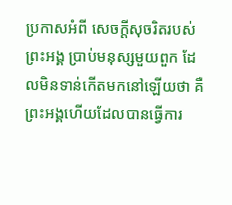ប្រកាសអំពី សេចក្ដីសុចរិតរបស់ព្រះអង្គ ប្រាប់មនុស្សមួយពួក ដែលមិនទាន់កើតមកនៅឡើយថា គឺព្រះអង្គហើយដែលបានធ្វើការ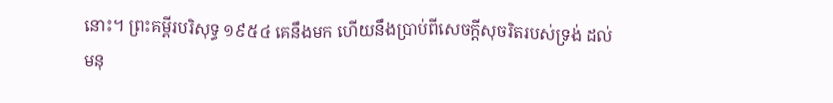នោះ។ ព្រះគម្ពីរបរិសុទ្ធ ១៩៥៤ គេនឹងមក ហើយនឹងប្រាប់ពីសេចក្ដីសុចរិតរបស់ទ្រង់ ដល់មនុ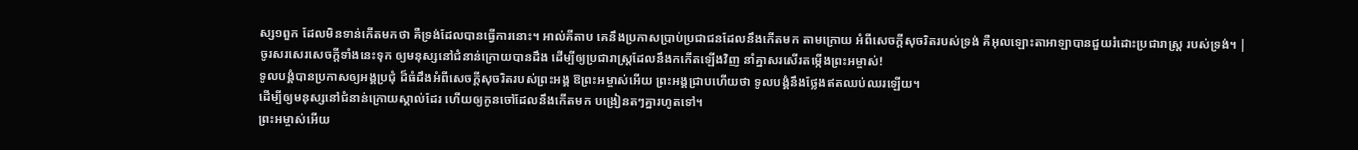ស្ស១ពួក ដែលមិនទាន់កើតមកថា គឺទ្រង់ដែលបានធ្វើការនោះ។ អាល់គីតាប គេនឹងប្រកាសប្រាប់ប្រជាជនដែលនឹងកើតមក តាមក្រោយ អំពីសេចក្ដីសុចរិតរបស់ទ្រង់ គឺអុលឡោះតាអាឡាបានជួយរំដោះប្រជារាស្ត្រ របស់ទ្រង់។ |
ចូរសរសេរសេចក្ដីទាំងនេះទុក ឲ្យមនុស្សនៅជំនាន់ក្រោយបានដឹង ដើម្បីឲ្យប្រជារាស្ត្រដែលនឹងកកើតឡើងវិញ នាំគ្នាសរសើរតម្កើងព្រះអម្ចាស់!
ទូលបង្គំបានប្រកាសឲ្យអង្គប្រជុំ ដ៏ធំដឹងអំពីសេចក្ដីសុចរិតរបស់ព្រះអង្គ ឱព្រះអម្ចាស់អើយ ព្រះអង្គជ្រាបហើយថា ទូលបង្គំនឹងថ្លែងឥតឈប់ឈរឡើយ។
ដើម្បីឲ្យមនុស្សនៅជំនាន់ក្រោយស្គាល់ដែរ ហើយឲ្យកូនចៅដែលនឹងកើតមក បង្រៀនតៗគ្នារហូតទៅ។
ព្រះអម្ចាស់អើយ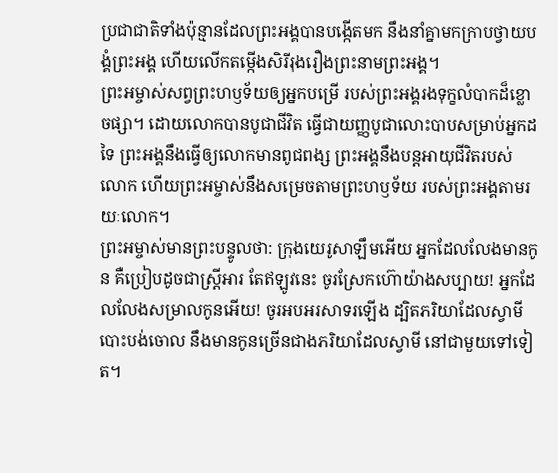ប្រជាជាតិទាំងប៉ុន្មានដែលព្រះអង្គបានបង្កើតមក នឹងនាំគ្នាមកក្រាបថ្វាយបង្គំព្រះអង្គ ហើយលើកតម្កើងសិរីរុងរឿងព្រះនាមព្រះអង្គ។
ព្រះអម្ចាស់សព្វព្រះហឫទ័យឲ្យអ្នកបម្រើ របស់ព្រះអង្គរងទុក្ខលំបាកដ៏ខ្លោចផ្សា។ ដោយលោកបានបូជាជីវិត ធ្វើជាយញ្ញបូជាលោះបាបសម្រាប់អ្នកដទៃ ព្រះអង្គនឹងធ្វើឲ្យលោកមានពូជពង្ស ព្រះអង្គនឹងបន្តអាយុជីវិតរបស់លោក ហើយព្រះអម្ចាស់នឹងសម្រេចតាមព្រះហឫទ័យ របស់ព្រះអង្គតាមរយៈលោក។
ព្រះអម្ចាស់មានព្រះបន្ទូលថា: ក្រុងយេរូសាឡឹមអើយ អ្នកដែលលែងមានកូន គឺប្រៀបដូចជាស្ត្រីអារ តែឥឡូវនេះ ចូរស្រែកហ៊ោយ៉ាងសប្បាយ! អ្នកដែលលែងសម្រាលកូនអើយ! ចូរអបអរសាទរឡើង ដ្បិតភរិយាដែលស្វាមីបោះបង់ចោល នឹងមានកូនច្រើនជាងភរិយាដែលស្វាមី នៅជាមួយទៅទៀត។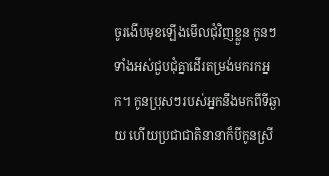ចូរងើបមុខឡើងមើលជុំវិញខ្លួន កូនៗទាំងអស់ជួបជុំគ្នាដើរតម្រង់មករកអ្នក។ កូនប្រុសៗរបស់អ្នកនឹងមកពីទីឆ្ងាយ ហើយប្រជាជាតិនានាក៏បីកូនស្រី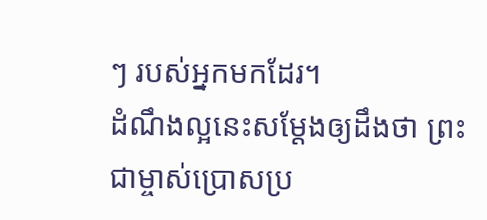ៗ របស់អ្នកមកដែរ។
ដំណឹងល្អនេះសម្តែងឲ្យដឹងថា ព្រះជាម្ចាស់ប្រោសប្រ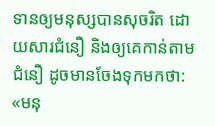ទានឲ្យមនុស្សបានសុចរិត ដោយសារជំនឿ និងឲ្យគេកាន់តាមជំនឿ ដូចមានចែងទុកមកថា: «មនុ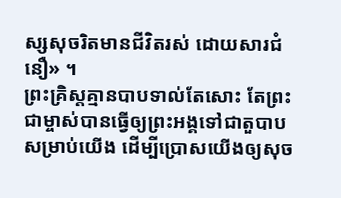ស្សសុចរិតមានជីវិតរស់ ដោយសារជំនឿ» ។
ព្រះគ្រិស្តគ្មានបាបទាល់តែសោះ តែព្រះជាម្ចាស់បានធ្វើឲ្យព្រះអង្គទៅជាតួបាបសម្រាប់យើង ដើម្បីប្រោសយើងឲ្យសុច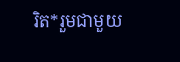រិត*រួមជាមួយ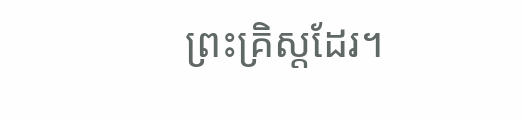ព្រះគ្រិស្តដែរ។